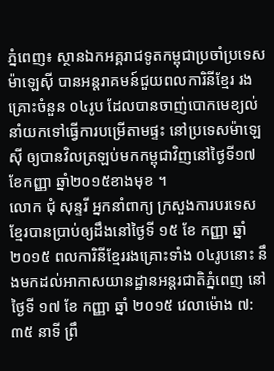ភ្នំពេញ៖ ស្ថានឯកអគ្គរាជទូតកម្ពុជាប្រចាំប្រទេសម៉ាឡេស៊ី បានអន្តរាគមន៍ជួយពលការិនីខ្មែរ រងគ្រោះចំនួន ០៤រូប ដែលបានចាញ់បោកមេខ្យល់ នាំយកទៅធ្វើការបម្រើតាមផ្ទះ នៅប្រទេសម៉ាឡេស៊ី ឲ្យបានវិលត្រឡប់មកកម្ពុជាវិញនៅថ្ងៃទី១៧ ខែកញ្ញា ឆ្នាំ២០១៥ខាងមុខ ។
លោក ជុំ សុន្ទរី អ្នកនាំពាក្យ ក្រសួងការបរទេសខ្មែរបានប្រាប់ឲ្យដឹងនៅថ្ងៃទី ១៥ ខែ កញ្ញា ឆ្នាំ ២០១៥ ពលការិនីខ្មែររងគ្រោះទាំង ០៤រូបនោះ នឹងមកដល់អាកាសយានដ្ឋានអន្តរជាតិភ្នំពេញ នៅ ថ្ងៃទី ១៧ ខែ កញ្ញា ឆ្នាំ ២០១៥ វេលាម៉ោង ៧:៣៥ នាទី ព្រឹ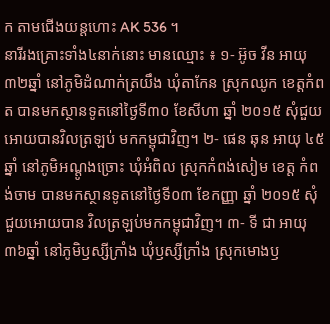ក តាមជើងយន្តហោះ AK 536 ។
នារីរងគ្រោះទាំង៤នាក់នោះ មានឈ្មោះ ៖ ១- អ៊ូច វីន អាយុ ៣២ឆ្នាំ នៅភូមិដំណាក់ត្រយឹង ឃុំតាកែន ស្រុកឈូក ខេត្តកំពត បានមកស្ថានទូតនៅថ្ងៃទី៣០ ខែសីហា ឆ្នាំ ២០១៥ សុំជួយអោយបានវិលត្រឡប់ មកកម្ពុជាវិញ។ ២- ផេន ឆុន អាយុ ៤៥ឆ្នាំ នៅភូមិអណ្ដូងច្រោះ ឃុំអំពិល ស្រុកកំពង់សៀម ខេត្ត កំពង់ចាម បានមកស្ថានទូតនៅថ្ងៃទី០៣ ខែកញ្ញា ឆ្នាំ ២០១៥ សុំជួយអោយបាន វិលត្រឡប់មកកម្ពុជាវិញ។ ៣- ទី ជា អាយុ៣៦ឆ្នាំ នៅភូមិឫស្សីក្រាំង ឃុំឫស្សីក្រាំង ស្រុកមោងឫ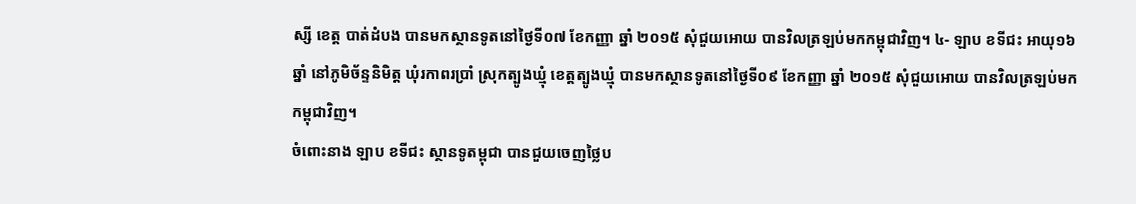ស្សី ខេត្ត បាត់ដំបង បានមកស្ថានទូតនៅថ្ងៃទី០៧ ខែកញ្ញា ឆ្នាំ ២០១៥ សុំជួយអោយ បានវិលត្រឡប់មកកម្ពុជាវិញ។ ៤- ឡាប ខទីជះ អាយុ១៦ឆ្នាំ នៅភូមិច័ន្ទនិមិត្ត ឃុំរកាពរប្រាំ ស្រុកត្បូងឃ្មុំ ខេត្តត្បូងឃ្មុំ បានមកស្ថានទូតនៅថ្ងៃទី០៩ ខែកញ្ញា ឆ្នាំ ២០១៥ សុំជួយអោយ បានវិលត្រឡប់មកកម្ពុជាវិញ។
ចំពោះនាង ឡាប ខទីជះ ស្ថានទូតម្ពុជា បានជួយចេញថ្លៃប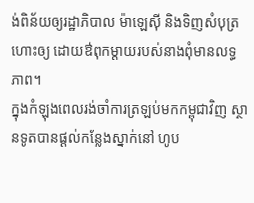ង់ពិន័យឲ្យរដ្ឋាភិបាល ម៉ាឡេស៊ី និងទិញសំបុត្រហោះឲ្យ ដោយឳពុកម្តាយរបស់នាងពុំមានលទ្ធភាព។
ក្នុងកំឡុងពេលរង់ចាំការត្រឡប់មកកម្ពុជាវិញ ស្ថានទូតបានផ្ដល់កន្លែងស្នាក់នៅ ហូប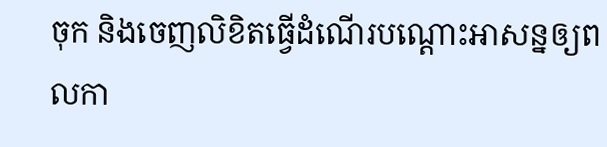ចុក និងចេញលិខិតធ្វើដំណើរបណ្ដោះអាសន្នឲ្យពលកា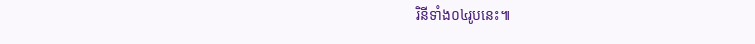រិនីទាំង០៤រូបនេះ៕